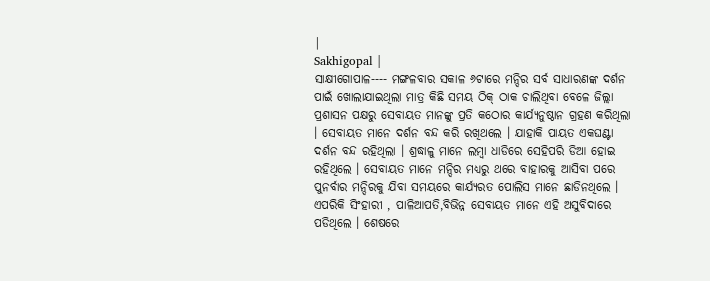|
Sakhigopal |
ସାକ୍ଷୀଗୋପାଳ---- ମଙ୍ଗଳବାର ସକାଳ ୬ଟାରେ ମନ୍ଦିର ସର୍ବ ସାଧାରଣଙ୍କ ଦର୍ଶନ ପାଇଁ ଖୋଲାଯାଇଥିଲା ମାତ୍ର କିଛି ସମୟ ଠିକ୍ ଠାକ ଚାଲିଥିବା ବେଳେ ଜିଲ୍ଲା ପ୍ରଶାସନ ପକ୍ଷରୁ ସେବାୟତ ମାନଙ୍କୁ ପ୍ରତି କଠୋର କାର୍ଯ୍ୟନୁଷ୍ଠାନ ଗ୍ରହଣ କରିଥିଲା । ସେବାୟତ ମାନେ ଦର୍ଶନ ବନ୍ଦ କରି ରଖିଥଲେ । ଯାହାକି ପାୟତ ଏକଘଣ୍ଟା ଦର୍ଶନ ବନ୍ଦ ରହିଥିଲା । ଶ୍ରଦ୍ଧାଳୁ ମାନେ ଲମ୍ବା ଧାଡିରେ ସେହିପରି ଡିଆ ହୋଇ ରହିଥିଲେ । ସେବାୟତ ମାନେ ମନ୍ଦିର ମଧ୍ୟରୁ ଥରେ ବାହାରକୁ ଆସିବା ପରେ ପୁନର୍ବାର ମନ୍ଦିରକୁ ଯିବା ସମୟରେ କାର୍ଯ୍ୟରତ ପୋଲିସ ମାନେ ଛାଡିନଥିଲେ । ଏପରିକି ସିଂହାରୀ , ପାଳିଆପତି,ବିଭିନ୍ନ ସେବାୟତ ମାନେ ଏହି ଅସୁବିଦାରେ ପଡିଥିଲେ । ଶେଷରେ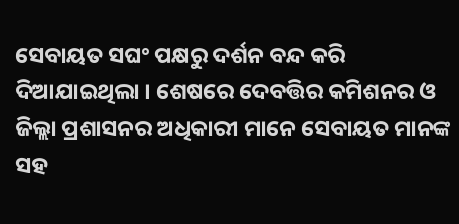ସେବାୟତ ସଘଂ ପକ୍ଷରୁ ଦର୍ଶନ ବନ୍ଦ କରି ଦିଆଯାଇଥିଲା । ଶେଷରେ ଦେବତ୍ତିର କମିଶନର ଓ ଜିଲ୍ଲା ପ୍ରଶାସନର ଅଧିକାରୀ ମାନେ ସେବାୟତ ମାନଙ୍କ ସହ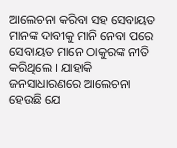ଆଲେଚନା କରିବା ସହ ସେବାୟତ ମାନଙ୍କ ଦାବୀକୁ ମାନି ନେବା ପରେ ସେବାୟତ ମାନେ ଠାକୁରଙ୍କ ନୀତି କରିଥିଲେ । ଯାହାକି ଜନସାଧାରଣରେ ଆଲେଚନା ହେଉଛି ଯେ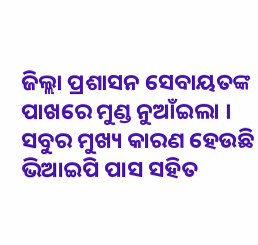ଜିଲ୍ଲା ପ୍ରଶାସନ ସେବାୟତଙ୍କ ପାଖରେ ମୁଣ୍ଡ ନୁଆଁଇଲା । ସବୁର ମୁଖ୍ୟ କାରଣ ହେଉଛି ଭିଆଇପି ପାସ ସହିତ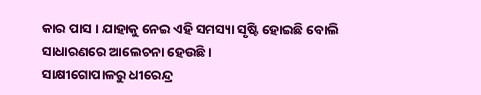କାର ପାସ । ଯାହାକୁ ନେଇ ଏହି ସମସ୍ୟା ସୃଷ୍ଟି ହୋଇଛି ବୋଲି ସାଧାରଣରେ ଆଲେଚନା ହେଉଛି ।
ସାକ୍ଷୀଗୋପାଳରୁ ଧୀରେନ୍ଦ୍ର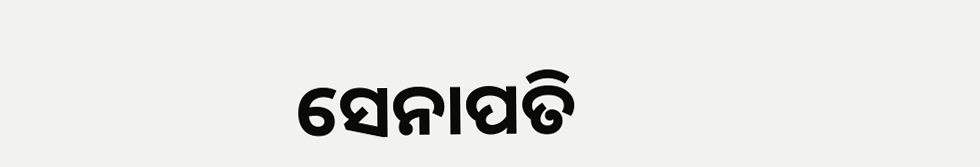ସେନାପତି